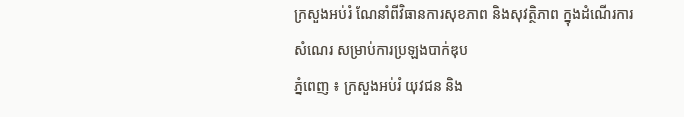ក្រសួងអប់រំ ណែនាំពីវិធានការសុខភាព និងសុវត្ថិភាព ក្នុងដំណើរការសំណេរ សម្រាប់ការប្រឡងបាក់ឌុប
ភ្នំពេញ ៖ ក្រសួងអប់រំ យុវជន និង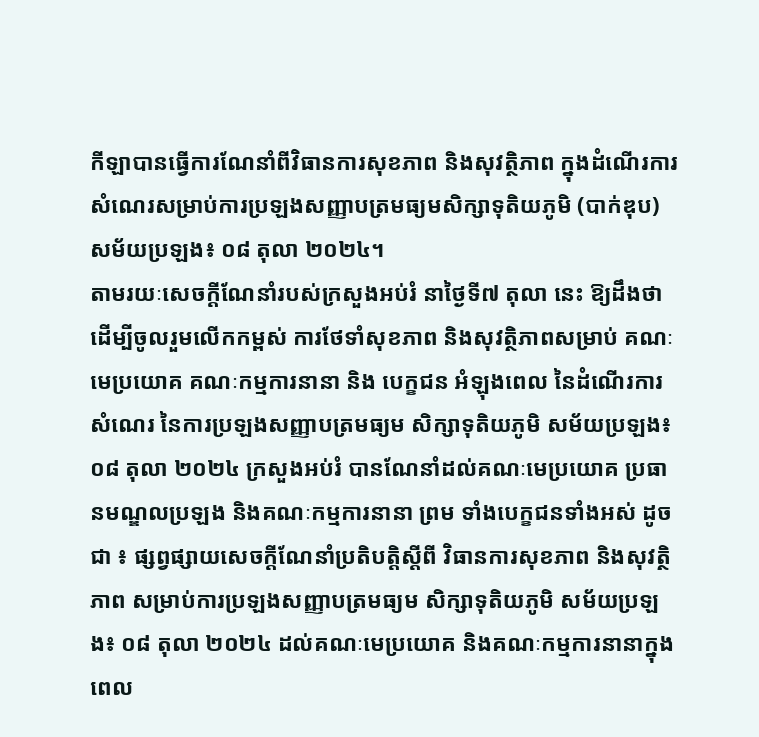កីឡាបានធ្វើការណែនាំពីវិធានការសុខភាព និងសុវត្ថិភាព ក្នុងដំណើរការសំណេរសម្រាប់ការប្រឡងសញ្ញាបត្រមធ្យមសិក្សាទុតិយភូមិ (បាក់ឌុប) សម័យប្រឡង៖ ០៨ តុលា ២០២៤។
តាមរយៈសេចក្ដីណែនាំរបស់ក្រសួងអប់រំ នាថ្ងៃទី៧ តុលា នេះ ឱ្យដឹងថា ដើម្បីចូលរួមលើកកម្ពស់ ការថែទាំសុខភាព និងសុវត្ថិភាពសម្រាប់ គណៈមេប្រយោគ គណៈកម្មការនានា និង បេក្ខជន អំឡុងពេល នៃដំណើរការសំណេរ នៃការប្រឡងសញ្ញាបត្រមធ្យម សិក្សាទុតិយភូមិ សម័យប្រឡង៖ ០៨ តុលា ២០២៤ ក្រសួងអប់រំ បានណែនាំដល់គណៈមេប្រយោគ ប្រធានមណ្ឌលប្រឡង និងគណៈកម្មការនានា ព្រម ទាំងបេក្ខជនទាំងអស់ ដូចជា ៖ ផ្សព្វផ្សាយសេចក្តីណែនាំប្រតិបត្តិស្តីពី វិធានការសុខភាព និងសុវត្ថិភាព សម្រាប់ការប្រឡងសញ្ញាបត្រមធ្យម សិក្សាទុតិយភូមិ សម័យប្រឡង៖ ០៨ តុលា ២០២៤ ដល់គណៈមេប្រយោគ និងគណៈកម្មការនានាក្នុង ពេល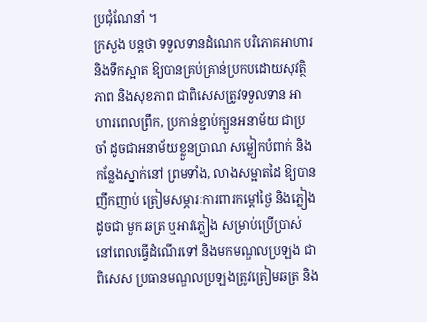ប្រជុំណែនាំ ។
ក្រសួង បន្ដថា ទទួលទានដំណេក បរិភោគអាហារ និងទឹកស្អាត ឱ្យបានគ្រប់គ្រាន់ប្រកបដោយសុវត្ថិភាព និងសុខភាព ជាពិសេសត្រូវទទួលទាន អាហារពេលព្រឹក, ប្រកាន់ខ្ជាប់ក្បួនអនាម័យ ជាប្រចាំ ដូចជាអនាម័យខ្លួនប្រាណ សម្លៀកបំពាក់ និងកន្លែងស្នាក់នៅ ព្រមទាំង, លាងសម្អាតដៃ ឱ្យបានញឹកញាប់ ត្រៀមសម្ភារៈការពារកម្ដៅថ្ងៃ និងភ្លៀង ដូចជា មួក ឆត្រ ឬអាវភ្លៀង សម្រាប់ប្រើប្រាស់នៅពេលធ្វើដំណើរទៅ និងមកមណ្ឌលប្រឡង ជាពិសេស ប្រធានមណ្ឌលប្រឡងត្រូវត្រៀមឆត្រ និង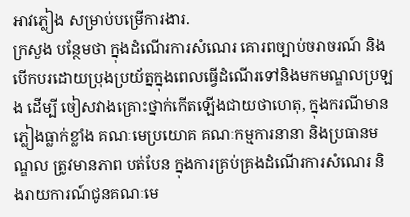អាវភ្លៀង សម្រាប់បម្រើការងារ.
ក្រសួង បន្ថែមថា ក្នុងដំណើរការសំណេរ គោរពច្បាប់ចរាចរណ៍ និងបើកបរដោយប្រុងប្រយ័ត្នក្នុងពេលធ្វើដំណើរទៅនិងមកមណ្ឌលប្រឡង ដើម្បី ចៀសវាងគ្រោះថ្នាក់កើតឡើងជាយថាហេតុ, ក្នុងករណីមានភ្លៀងធ្លាក់ខ្លាំង គណៈមេប្រយោគ គណៈកម្មការនានា និងប្រធានមណ្ឌល ត្រូវមានភាព បត់បែន ក្នុងការគ្រប់គ្រងដំណើរការសំណេរ និងរាយការណ៍ជូនគណៈមេ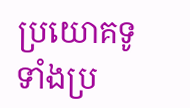ប្រយោគទូទាំងប្រ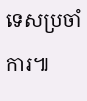ទេសប្រចាំការ៕